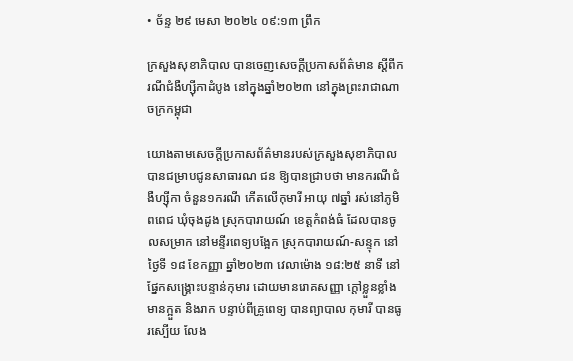• ច័ន្ទ ២៩ មេសា ២០២៤ ០៩:១៣ ព្រឹក

ក្រសួងសុខាភិបាល បានចេញសេចក្ដីប្រកាសព័ត៌មាន ស្តីពីករណីជំងឺហ្ស៊ីកាដំបូង នៅក្នុងឆ្នាំ២០២៣ នៅក្នុងព្រះរាជាណាចក្រកម្ពុជា

យោងតាមសេចក្ដីប្រកាសព័ត៌មានរបស់ក្រសួងសុខាភិបាល បានជម្រាបជូនសាធារណ ជន ឱ្យបានជ្រាបថា មានករណីជំងឺហ្ស៊ីកា ចំនួន១ករណី កើតលើកុមារី អាយុ ៧ឆ្នាំ រស់នៅភូមិពពេជ ឃុំចុងដូង ស្រុកបារាយណ៍ ខេត្តកំពង់ធំ ដែលបានចូលសម្រាក នៅមន្ទីរពេទ្យបង្អែក ស្រុកបារាយណ៍-សន្ទុក នៅថ្ងៃទី ១៨ ខែកញ្ញា ឆ្នាំ២០២៣ វេលាម៉ោង ១៨:២៥ នាទី នៅផ្នែកសង្គ្រោះបន្ទាន់កុមារ ដោយមានរោគសញ្ញា ក្តៅខ្លួនខ្លាំង មានក្អួត និងរាក បន្ទាប់ពីគ្រូពេទ្យ បានព្យាបាល កុមារី បានធូរស្បើយ លែង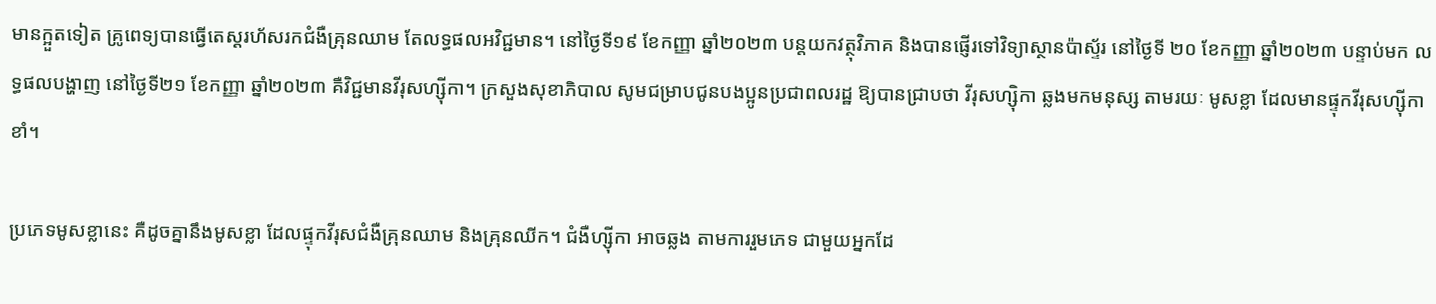មានក្អួតទៀត គ្រូពេទ្យបានធ្វើតេស្តរហ័សរកជំងឺគ្រុនឈាម តែលទ្ធផលអវិជ្ជមាន។ នៅថ្ងៃទី១៩ ខែកញ្ញា ឆ្នាំ២០២៣ បន្តយកវត្ថុវិភាគ និងបានផ្ញើរទៅវិទ្យាស្ថានប៉ាស្ទ័រ នៅថ្ងៃទី ២០ ខែកញ្ញា ឆ្នាំ២០២៣ បន្ទាប់មក លទ្ធផលបង្ហាញ នៅថ្ងៃទី២១ ខែកញ្ញា ឆ្នាំ២០២៣ គឺវិជ្ជមានវីរុសហ្ស៊ីកា។ ក្រសួងសុខាភិបាល សូមជម្រាបជូនបងប្អូនប្រជាពលរដ្ឋ ឱ្យបានជ្រាបថា វីរុសហ្ស៊ិកា ឆ្លងមកមនុស្ស តាមរយៈ មូសខ្លា ដែលមានផ្ទុកវីរុសហ្ស៊ីកាខាំ។

ប្រភេទមូសខ្លានេះ គឺដូចគ្នានឹងមូសខ្លា ដែលផ្ទុកវីរុសជំងឺគ្រុនឈាម និងគ្រុនឈីក។ ជំងឺហ្ស៊ីកា អាចឆ្លង តាមការរួមភេទ ជាមួយអ្នកដែ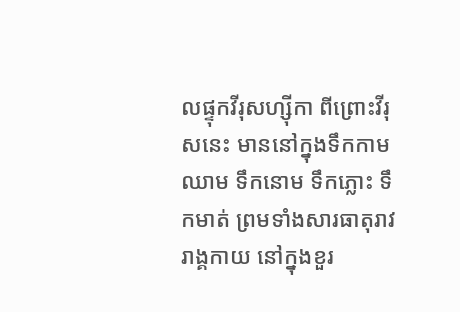លផ្ទុកវីរុសហ្ស៊ីកា ពីព្រោះវីរុសនេះ មាននៅក្នុងទឹកកាម ឈាម ទឹកនោម ទឹកភ្លោះ ទឹកមាត់ ព្រមទាំងសារធាតុរាវ រាង្គកាយ នៅក្នុងខួរ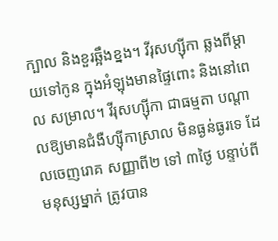ក្បាល និងខួរឆ្អឹងខ្នង។ វីរុសហ្ស៊ីកា ឆ្លងពីម្តាយទៅកូន ក្នុងអំឡុងមានផ្ទៃពោះ និងនៅពេល សម្រាល។ វីរុសហ្ស៊ីកា ជាធម្មតា បណ្តាលឱ្យមានជំងឺហ្ស៊ីកាស្រាល មិនធ្ងន់ធ្ងរទេ ដែលចេញរោគ សញ្ញាពី២ ទៅ ៣ថ្ងៃ បន្ទាប់ពីមនុស្សម្នាក់ ត្រូវបាន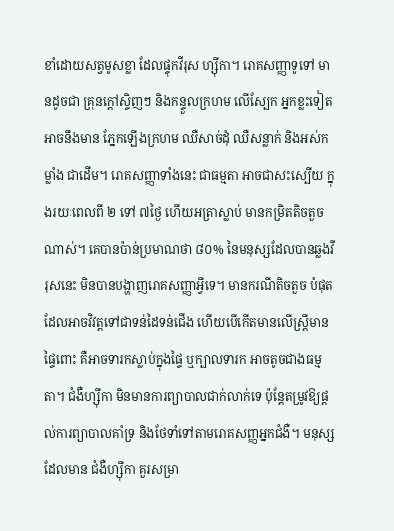ខាំដោយសត្វមូសខ្លា ដែលផ្ទុកវីរុស ហ្ស៊ីកា។ រោគសញ្ញាទូទៅ មានដូចជា គ្រុនក្ដៅស្ទិញៗ និងកន្ទួលក្រហម លើស្បែក អ្នកខ្លះទៀត អាចនឹងមាន ភ្នែកឡើងក្រហម ឈឺសាច់ដុំ ឈឺសន្លាក់ និងអស់កម្លាំង ជាដើម។ រោគសញ្ញាទាំងនេះ ជាធម្មតា អាចជាសះស្បើយ ក្នុងរយៈពេលពី ២ ទៅ ៧ថ្ងៃ ហើយអត្រាស្លាប់ មានកម្រិតតិចតួចណាស់។ គេបានប៉ាន់ប្រមាណថា ៨០% នៃមនុស្សដែលបានឆ្លងវីរុសនេះ មិនបានបង្ហាញរោគសញ្ញាអ្វីទេ។ មានករណីតិចតួច បំផុត ដែលអាចវិវត្តទៅជាទន់ដៃទន់ជើង ហើយបើកើតមានលើស្រ្តីមានផ្ទៃពោះ គឺអាចទារកស្លាប់ក្នុងផ្ទៃ ឬក្បាលទារក អាចតូចជាងធម្មតា។ ជំងឺហ្ស៊ីកា មិនមានការព្យាបាលជាក់លាក់ទេ ប៉ុន្តែតម្រូវឱ្យផ្ដល់ការព្យាបាលគាំទ្រ និងថែទាំទៅតាមរោគសញ្ញអ្នកជំងឺ។ មនុស្សដែលមាន ជំងឺហ្ស៊ីកា គួរសម្រា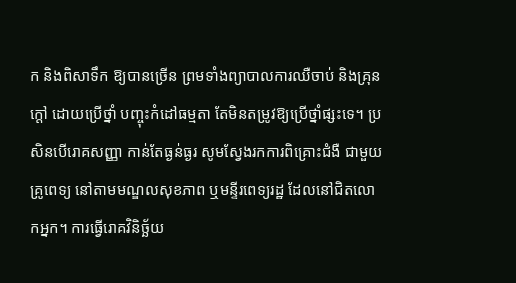ក និងពិសាទឹក ឱ្យបានច្រើន ព្រមទាំងព្យាបាលការឈឺចាប់ និងគ្រុនក្តៅ ដោយប្រើថ្នាំ បញ្ចុះកំដៅធម្មតា តែមិនតម្រូវឱ្យប្រើថ្នាំផ្សះទេ។ ប្រសិនបើរោគសញ្ញា កាន់តែធ្ងន់ធ្ងរ សូមស្វែងរកការពិគ្រោះជំងឺ ជាមួយគ្រូពេទ្យ នៅតាមមណ្ឌលសុខភាព ឬមន្ទីរពេទ្យរដ្ឋ ដែលនៅជិតលោកអ្នក។ ការធ្វើរោគវិនិច្ឆ័យ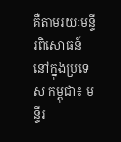គឺតាមរយៈមន្ទីរពិសោធន៍ នៅក្នុងប្រទេស កម្ពុជា៖ មន្ទីរ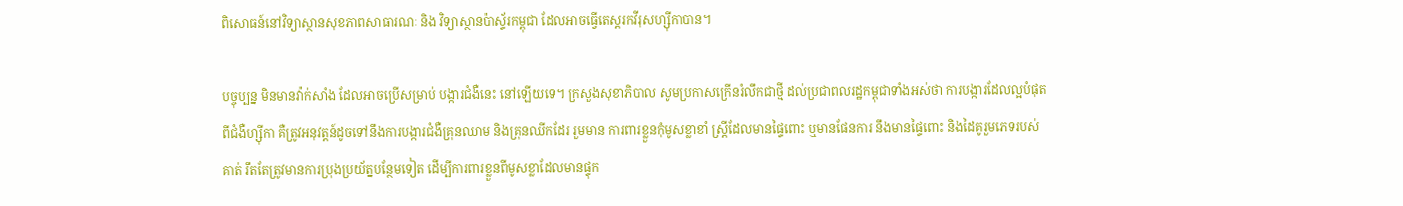ពិសោធន៍នៅវិទ្យាស្ថានសុខភាពសាធារណៈ និង វិទ្យាស្ថានប៉ាស្ទ័រកម្ពុជា ដែលអាចធ្វើតេស្តរកវីរុសហ្ស៊ីកាបាន។

បច្ចុប្បន្ន មិនមានវ៉ាក់សាំង ដែលអាចប្រើសម្រាប់ បង្ការជំងឺនេះ នៅឡើយទេ។ ក្រសួងសុខាភិបាល សូមប្រកាសក្រើនរំលឹកជាថ្មី ដល់ប្រជាពលរដ្ឋកម្ពុជាទាំងអស់ថា ការបង្ការដែលល្អបំផុត ពីជំងឺហ្ស៊ីកា គឺត្រូវអនុវត្តន៍ដូចទៅនឹងការបង្ការជំងឺគ្រុនឈាម និងគ្រុនឈីកដែរ រួមមាន ការពារខ្លួនកុំមូសខ្លាខាំ ស្តី្រដែលមានផ្ទៃពោះ ឬមានផែនការ នឹងមានផ្ទៃពោះ និងដៃគូរួមភេទរបស់គាត់ រឹតតែត្រូវមានការប្រុងប្រយ័ត្នបន្ថែមទៀត ដើម្បីការពារខ្លួនពីមូសខ្លាដែលមានផ្ទុក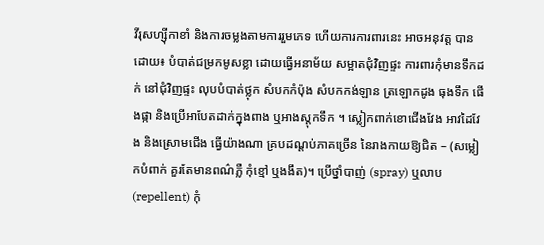វីរុសហ្ស៊ីកាខាំ និងការចម្លងតាមការរួមភេទ ហើយការការពារនេះ អាចអនុវត្ត បានដោយ៖ បំបាត់ជម្រកមូសខ្លា ដោយធ្វើអនាម័យ សម្អាតជុំវិញផ្ទះ ការពារកុំមានទឹកដក់ នៅជុំវិញផ្ទះ លុបបំបាត់ថ្លុក សំបកកំប៉ុង សំបកកង់ឡាន ត្រឡោកដូង ធុងទឹក ផើងផ្កា និងប្រើអាបែតដាក់ក្នុងពាង ឬអាងស្តុកទឹក ។ ស្លៀកពាក់ខោជើងវែង អាវដៃវែង និងស្រោមជើង ធ្វើយ៉ាងណា គ្របដណ្ដប់ភាគច្រើន នៃរាងកាយឱ្យជិត – (សម្លៀកបំពាក់ គួរតែមានពណ៌ភ្លឺ កុំខ្មៅ ឬងងឹត)។ ប្រើថ្នាំបាញ់ (spray) ឬលាប (repellent) កុំ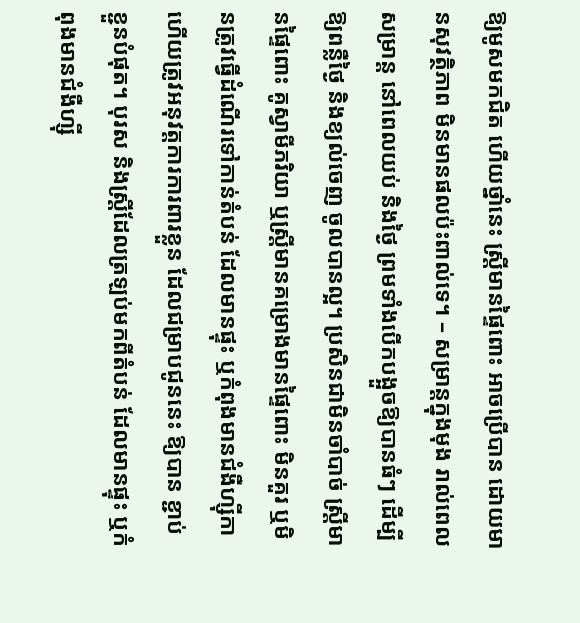ឱ្យមូសមកជិត ហើយថ្នាំនេះ ស្ត្រីមានផ្ទៃពោះ អាចប្រើបាន ដោយមានសុវត្ថិភាព មិនមានផលប៉ះពាល់ទេ។ – សម្រាន្តក្នុងមុង រាល់ពេលសម្រាន្ត នៅពេលយប់ និងថ្ងៃ ព្រមទាំងបើកបង្អួចឱ្យបានធំៗ ដើម្បីឱ្យពន្លឺថ្ងៃ និងខ្យល់ចេញ ចូលបានល្អ។ ប្រសិនជាមិនចាំបាច់ ស្ត្រីមានផ្ទៃពោះ គូស្វាមីភរិយា ឬស្ត្រីមានគម្រោងមានផ្ទៃពោះ មិនគួរ ឬមិនត្រូវធ្វើដំណើរទៅកាន់តំបន់ ដែលមានផ្ទុះ ឬកំពុងមានជំងឺហ្ស៊ីកា ហើយត្រូវអនុវត្តការការពារខ្លួន ដែលជម្រាបជូននេះ ឱ្យបាន ខ្ជាប់ខ្ជួនបំផុត។ បុរស និងស្ត្រីដែលត្រឡប់មកពីតំបន់ ដែលមានផ្ទុះ ឬកំពុងមានជំងឺហ្ស៊ី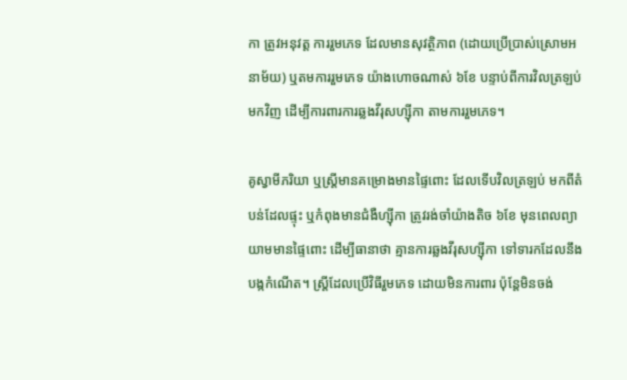កា ត្រូវអនុវត្ត ការរួមភេទ ដែលមានសុវត្ថិភាព (ដោយប្រើប្រាស់ស្រោមអនាម័យ) ឬតមការរួមភេទ យ៉ាងហោចណាស់ ៦ខែ បន្ទាប់ពីការវិលត្រឡប់មកវិញ ដើម្បីការពារការឆ្លងវីរុសហ្ស៊ីកា តាមការរួមភេទ។

គូស្វាមីភរិយា ឬស្ត្រីមានគម្រោងមានផ្ទៃពោះ ដែលទើបវិលត្រឡប់ មកពីតំបន់ដែលផ្ទុះ ឬកំពុងមានជំងឺហ្ស៊ីកា ត្រូវរង់ចាំយ៉ាងតិច ៦ខែ មុនពេលព្យាយាមមានផ្ទៃពោះ ដើម្បីធានាថា គ្មានការឆ្លងវីរុសហ្ស៊ីកា ទៅទារកដែលនឹងបង្កកំណើត។ ស្ត្រីដែលប្រើវិធីរួមភេទ ដោយមិនការពារ ប៉ុន្តែមិនចង់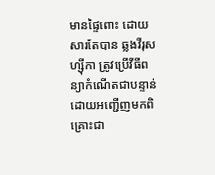មានផ្ទៃពោះ ដោយសារតែបាន ឆ្លងវីរុសហ្ស៊ីកា ត្រូវប្រើវីធីពន្យាកំណើតជាបន្ទាន់ ដោយអញ្ជើញមកពិគ្រោះជា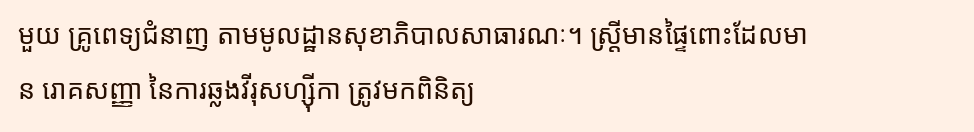មួយ គ្រូពេទ្យជំនាញ តាមមូលដ្ឋានសុខាភិបាលសាធារណៈ។ ស្ត្រីមានផ្ទៃពោះដែលមាន រោគសញ្ញា នៃការឆ្លងវីរុសហ្ស៊ីកា ត្រូវមកពិនិត្យ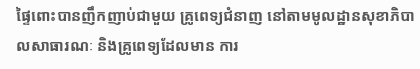ផ្ទៃពោះបានញឹកញាប់ជាមួយ គ្រូពេទ្យជំនាញ នៅតាមមូលដ្ឋានសុខាភិបាលសាធារណៈ និងគ្រូពេទ្យដែលមាន ការ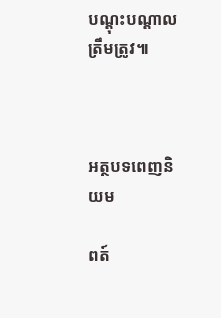បណ្ដុះបណ្ដាលត្រឹមត្រូវ៕



អត្ថបទពេញនិយម

ពត៍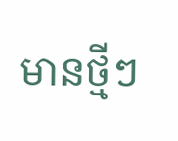មានថ្មីៗ